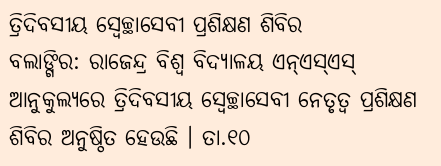ତ୍ରିଦିବସୀୟ ସ୍ୱେଚ୍ଛାସେବୀ ପ୍ରଶିକ୍ଷଣ ଶିବିର
ବଲାଙ୍ଗିର: ରାଜେନ୍ଦ୍ର ବିଶ୍ୱ ବିଦ୍ୟାଳୟ ଏନ୍ଏସ୍ଏସ୍ ଆନୁକୁଲ୍ୟରେ ତ୍ରିଦିବସୀୟ ସ୍ୱେଚ୍ଛାସେବୀ ନେତୃତ୍ୱ ପ୍ରଶିକ୍ଷଣ ଶିବିର ଅନୁଷ୍ଠିତ ହେଉଛି । ତା.୧୦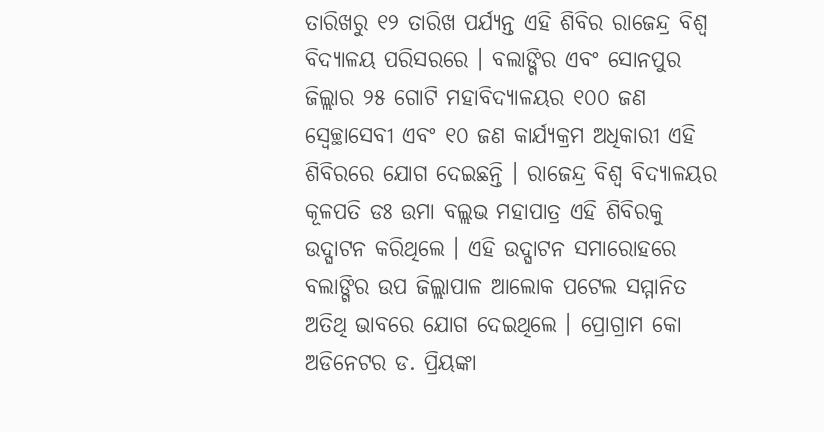ତାରିଖରୁ ୧୨ ତାରିଖ ପର୍ଯ୍ୟନ୍ତ ଏହି ଶିବିର ରାଜେନ୍ଦ୍ର ବିଶ୍ୱ ବିଦ୍ୟାଳୟ ପରିସରରେ । ବଲାଙ୍ଗିର ଏବଂ ସୋନପୁର ଜିଲ୍ଲାର ୨୫ ଗୋଟି ମହାବିଦ୍ୟାଳୟର ୧୦୦ ଜଣ ସ୍ୱେଚ୍ଛାସେବୀ ଏବଂ ୧୦ ଜଣ କାର୍ଯ୍ୟକ୍ରମ ଅଧିକାରୀ ଏହି ଶିବିରରେ ଯୋଗ ଦେଇଛନ୍ତି । ରାଜେନ୍ଦ୍ର ବିଶ୍ୱ ବିଦ୍ୟାଳୟର କୂଳପତି ଡଃ ଉମା ବଲ୍ଲଭ ମହାପାତ୍ର ଏହି ଶିବିରକୁ ଉଦ୍ଘାଟନ କରିଥିଲେ । ଏହି ଉଦ୍ଘାଟନ ସମାରୋହରେ ବଲାଙ୍ଗିର ଉପ ଜିଲ୍ଲାପାଳ ଆଲୋକ ପଟେଲ ସମ୍ମାନିତ ଅତିଥି ଭାବରେ ଯୋଗ ଦେଇଥିଲେ । ପ୍ରୋଗ୍ରାମ କୋ ଅଡିନେଟର ଡ. ପ୍ରିୟଙ୍କା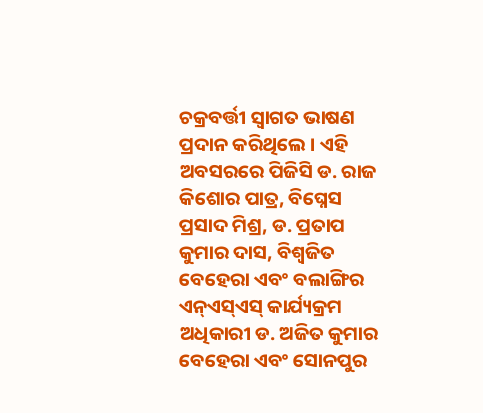ଚକ୍ରବର୍ତ୍ତୀ ସ୍ୱାଗତ ଭାଷଣ ପ୍ରଦାନ କରିଥିଲେ । ଏହି ଅବସରରେ ପିଜିସି ଡ. ରାଜ କିଶୋର ପାତ୍ର, ବିଘ୍ନେସ ପ୍ରସାଦ ମିଶ୍ର, ଡ. ପ୍ରତାପ କୁମାର ଦାସ, ବିଶ୍ୱଜିତ ବେହେରା ଏବଂ ବଲାଙ୍ଗିର ଏନ୍ଏସ୍ଏସ୍ କାର୍ଯ୍ୟକ୍ରମ ଅଧିକାରୀ ଡ. ଅଜିତ କୁମାର ବେହେରା ଏବଂ ସୋନପୁର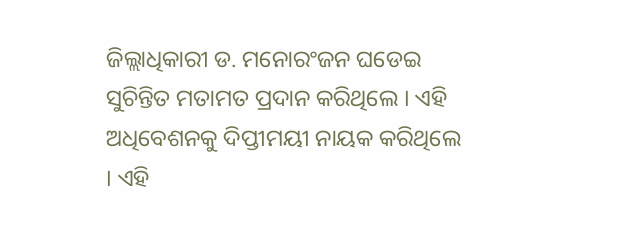ଜିଲ୍ଲାଧିକାରୀ ଡ. ମନୋରଂଜନ ଘଡେଇ ସୁଚିନ୍ତିତ ମତାମତ ପ୍ରଦାନ କରିଥିଲେ । ଏହି ଅଧିବେଶନକୁ ଦିପ୍ତୀମୟୀ ନାୟକ କରିଥିଲେ । ଏହି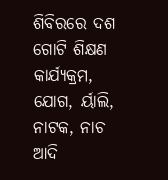ଶିବିରରେ ଦଶ ଗୋଟି ଶିକ୍ଷଣ କାର୍ଯ୍ୟକ୍ରମ, ଯୋଗ, ର୍ୟାଲି, ନାଟକ, ନାଚ ଆଦି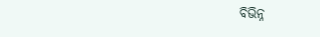ବିଭିନ୍ନ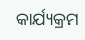କାର୍ଯ୍ୟକ୍ରମ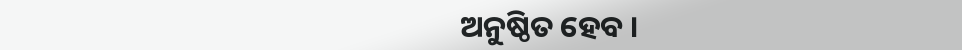ଅନୁଷ୍ଠିତ ହେବ ।